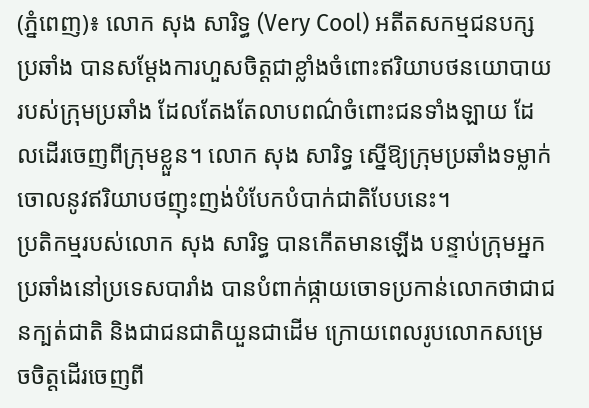(ភ្នំពេញ)៖ លោក សុង សារិទ្ធ (Very Cool) អតីតសកម្មជនបក្សប្រឆាំង បានសម្តែងការហួសចិត្តជាខ្លាំងចំពោះឥរិយាបថនយោបាយរបស់ក្រុមប្រឆាំង ដែលតែងតែលាបពណ៌ចំពោះជនទាំងឡាយ ដែលដើរចេញពីក្រុមខ្លួន។ លោក សុង សារិទ្ធ ស្នើឱ្យក្រុមប្រឆាំងទម្លាក់ចោលនូវឥរិយាបថញុះញង់បំបែកបំបាក់ជាតិបែបនេះ។
ប្រតិកម្មរបស់លោក សុង សារិទ្ធ បានកើតមានឡើង បន្ទាប់ក្រុមអ្នកប្រឆាំងនៅប្រទេសបារាំង បានបំពាក់ផ្កាយចោទប្រកាន់លោកថាជាជនក្បត់ជាតិ និងជាជនជាតិយួនជាដើម ក្រោយពេលរូបលោកសម្រេចចិត្តដើរចេញពី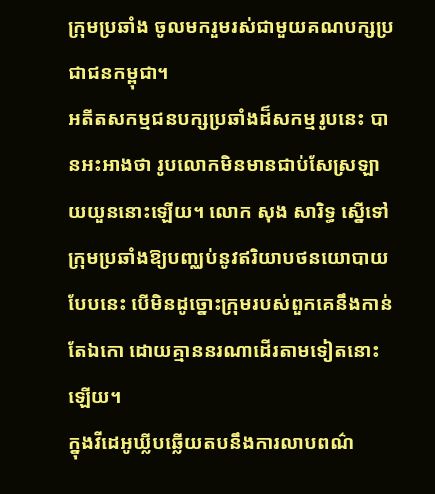ក្រុមប្រឆាំង ចូលមករួមរស់ជាមួយគណបក្សប្រជាជនកម្ពុជា។
អតីតសកម្មជនបក្សប្រឆាំងដ៏សកម្មរូបនេះ បានអះអាងថា រូបលោកមិនមានជាប់សែស្រឡាយយួននោះឡើយ។ លោក សុង សារិទ្ធ ស្នើទៅក្រុមប្រឆាំងឱ្យបញ្ឈប់នូវឥរិយាបថនយោបាយបែបនេះ បើមិនដូច្នោះក្រុមរបស់ពួកគេនឹងកាន់តែឯកោ ដោយគ្មាននរណាដើរតាមទៀតនោះឡើយ។
ក្នុងវីដេអូឃ្លីបឆ្លើយតបនឹងការលាបពណ៌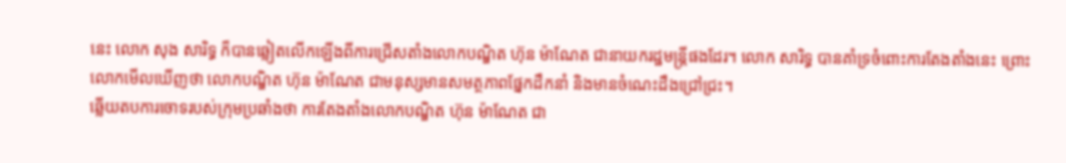នេះ លោក សុង សារិទ្ធ ក៏បានឆ្លៀតលើកឡើងពីការជ្រើសតាំងលោកបណ្ឌិត ហ៊ុន ម៉ាណែត ជានាយករដ្ឋមន្ត្រីផងដែរ។ លោក សារិទ្ធ បានគាំទ្រចំពោះការតែងតាំងនេះ ព្រោះលោកមើលឃើញថា លោកបណ្ឌិត ហ៊ុន ម៉ាណែត ជាមនុស្សមានសមត្ថភាពផ្នែកដឹកនាំ និងមានចំណេះដឹងជ្រៅជ្រះ។
ឆ្លើយតបការចោទរបស់ក្រុមប្រឆាំងថា ការតែងតាំងលោកបណ្ឌិត ហ៊ុន ម៉ាណែត ជា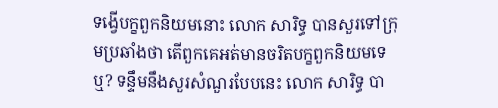ទង្វើបក្ខពួកនិយមនោះ លោក សារិទ្ធ បានសួរទៅក្រុមប្រឆាំងថា តើពួកគេអត់មានចរិតបក្ខពួកនិយមទេឬ? ទន្ទឹមនឹងសួរសំណួរបែបនេះ លោក សារិទ្ធ បា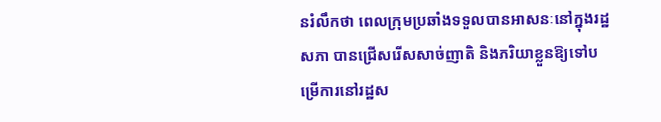នរំលឹកថា ពេលក្រុមប្រឆាំងទទួលបានអាសនៈនៅក្នុងរដ្ឋសភា បានជ្រើសរើសសាច់ញាតិ និងភរិយាខ្លួនឱ្យទៅបម្រើការនៅរដ្ឋស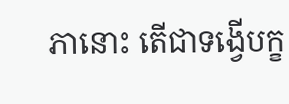ភានោះ តើជាទង្វើបក្ខ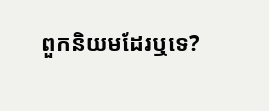ពួកនិយមដែរឬទេ?